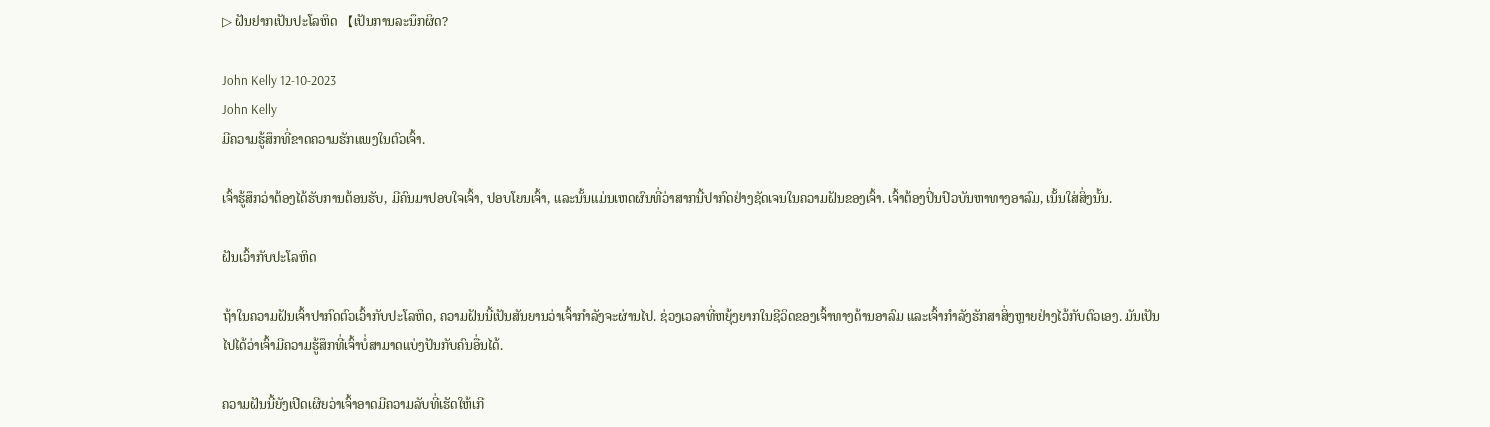▷ ຝັນຢາກເປັນປະໂລຫິດ 【ເປັນການລະນຶກຜິດ?

John Kelly 12-10-2023
John Kelly
ມີຄວາມຮູ້ສຶກທີ່ຂາດຄວາມຮັກແພງໃນຕົວເຈົ້າ.

ເຈົ້າຮູ້ສຶກວ່າຕ້ອງໄດ້ຮັບການຕ້ອນຮັບ, ມີຄົນມາປອບໃຈເຈົ້າ, ປອບໂຍນເຈົ້າ, ແລະນັ້ນແມ່ນເຫດຜົນທີ່ວ່າສາກນີ້ປາກົດຢ່າງຊັດເຈນໃນຄວາມຝັນຂອງເຈົ້າ. ເຈົ້າຕ້ອງປິ່ນປົວບັນຫາທາງອາລົມ, ເນັ້ນໃສ່ສິ່ງນັ້ນ.

ຝັນເວົ້າກັບປະໂລຫິດ

ຖ້າໃນຄວາມຝັນເຈົ້າປາກົດຕົວເວົ້າກັບປະໂລຫິດ, ຄວາມຝັນນີ້ເປັນສັນຍານວ່າເຈົ້າກຳລັງຈະຜ່ານໄປ. ຊ່ວງເວລາທີ່ຫຍຸ້ງຍາກໃນຊີວິດຂອງເຈົ້າທາງດ້ານອາລົມ ແລະເຈົ້າກຳລັງຮັກສາສິ່ງຫຼາຍຢ່າງໄວ້ກັບຕົວເອງ. ມັນເປັນໄປໄດ້ວ່າເຈົ້າມີຄວາມຮູ້ສຶກທີ່ເຈົ້າບໍ່ສາມາດແບ່ງປັນກັບຄົນອື່ນໄດ້.

ຄວາມຝັນນີ້ຍັງເປີດເຜີຍວ່າເຈົ້າອາດມີຄວາມລັບທີ່ເຮັດໃຫ້ເກີ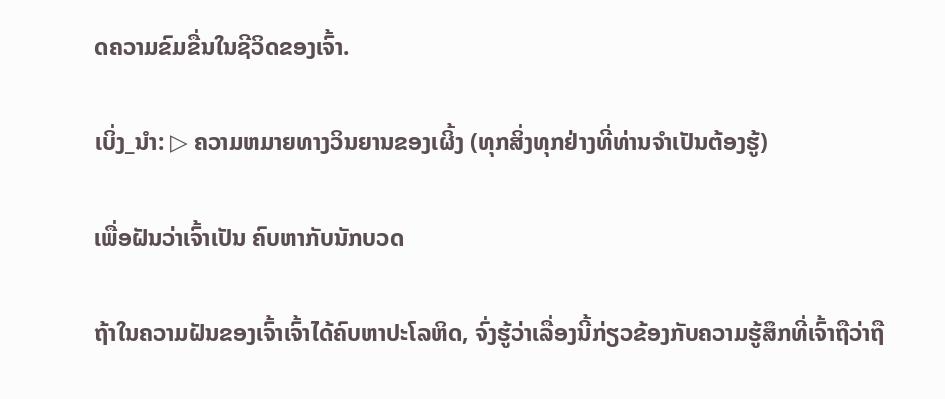ດຄວາມຂົມຂື່ນໃນຊີວິດຂອງເຈົ້າ.

ເບິ່ງ_ນຳ: ▷ ຄວາມຫມາຍທາງວິນຍານຂອງເຜິ້ງ (ທຸກສິ່ງທຸກຢ່າງທີ່ທ່ານຈໍາເປັນຕ້ອງຮູ້)

ເພື່ອຝັນວ່າເຈົ້າເປັນ ຄົບຫາກັບນັກບວດ

ຖ້າໃນຄວາມຝັນຂອງເຈົ້າເຈົ້າໄດ້ຄົບຫາປະໂລຫິດ, ຈົ່ງຮູ້ວ່າເລື່ອງນີ້ກ່ຽວຂ້ອງກັບຄວາມຮູ້ສຶກທີ່ເຈົ້າຖືວ່າຖື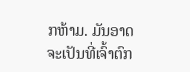ກຫ້າມ. ມັນອາດຈະເປັນທີ່ເຈົ້າຕົກ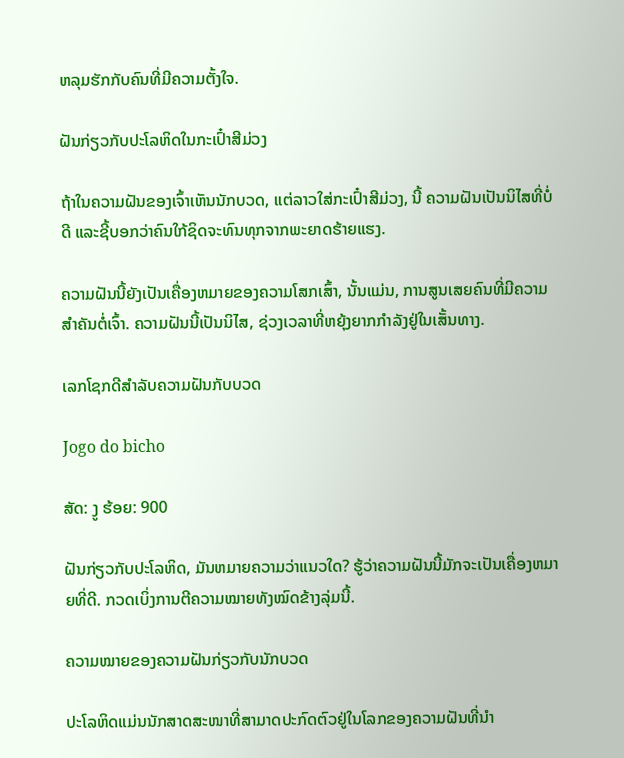ຫລຸມຮັກກັບຄົນທີ່ມີຄວາມຕັ້ງໃຈ.

ຝັນກ່ຽວກັບປະໂລຫິດໃນກະເປົ໋າສີມ່ວງ

ຖ້າໃນຄວາມຝັນຂອງເຈົ້າເຫັນນັກບວດ, ແຕ່ລາວໃສ່ກະເປົ໋າສີມ່ວງ, ນີ້ ຄວາມຝັນເປັນນິໄສທີ່ບໍ່ດີ ແລະຊີ້ບອກວ່າຄົນໃກ້ຊິດຈະທົນທຸກຈາກພະຍາດຮ້າຍແຮງ.

ຄວາມຝັນນີ້ຍັງເປັນເຄື່ອງຫມາຍຂອງຄວາມໂສກເສົ້າ, ນັ້ນແມ່ນ, ການສູນເສຍຄົນທີ່ມີຄວາມສໍາຄັນຕໍ່ເຈົ້າ. ຄວາມຝັນນີ້ເປັນນິໄສ, ຊ່ວງເວລາທີ່ຫຍຸ້ງຍາກກຳລັງຢູ່ໃນເສັ້ນທາງ.

ເລກໂຊກດີສຳລັບຄວາມຝັນກັບບວດ

Jogo do bicho

ສັດ: ງູ ຮ້ອຍ: 900

ຝັນກ່ຽວກັບປະໂລຫິດ, ມັນຫມາຍຄວາມວ່າແນວໃດ? ຮູ້ວ່າຄວາມຝັນນີ້ມັກຈະເປັນເຄື່ອງຫມາຍທີ່ດີ. ກວດເບິ່ງການຕີຄວາມໝາຍທັງໝົດຂ້າງລຸ່ມນີ້.

ຄວາມໝາຍຂອງຄວາມຝັນກ່ຽວກັບນັກບວດ

ປະໂລຫິດແມ່ນນັກສາດສະໜາທີ່ສາມາດປະກົດຕົວຢູ່ໃນໂລກຂອງຄວາມຝັນທີ່ນຳ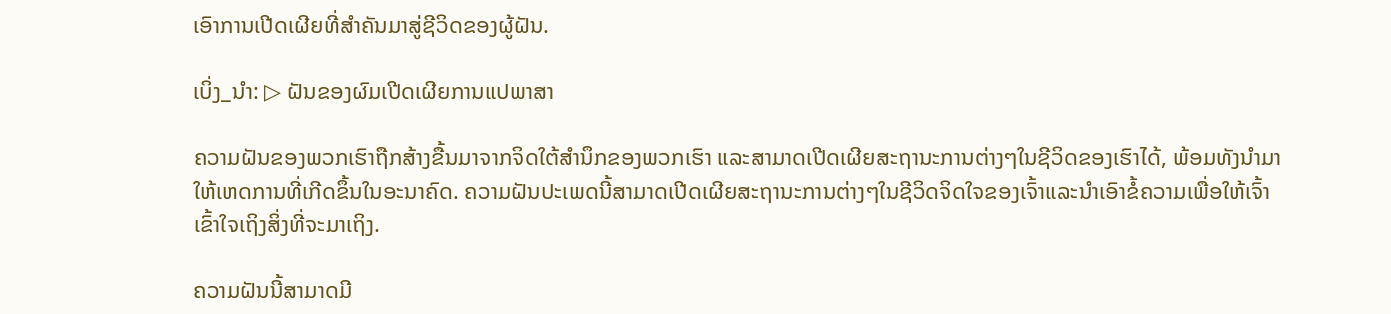ເອົາການເປີດເຜີຍທີ່ສຳຄັນມາສູ່ຊີວິດຂອງຜູ້ຝັນ.

ເບິ່ງ_ນຳ: ▷ ຝັນຂອງຜົມເປີດເຜີຍການແປພາສາ

ຄວາມຝັນຂອງພວກເຮົາຖືກສ້າງຂື້ນມາຈາກຈິດໃຕ້ສຳນຶກຂອງພວກເຮົາ ແລະສາມາດເປີດເຜີຍສະຖານະການຕ່າງໆໃນຊີວິດຂອງເຮົາໄດ້, ພ້ອມທັງນຳມາໃຫ້ເຫດການທີ່ເກີດຂຶ້ນໃນອະນາຄົດ. ຄວາມຝັນປະເພດນີ້ສາມາດເປີດເຜີຍສະຖານະການຕ່າງໆໃນຊີວິດຈິດໃຈຂອງເຈົ້າແລະນໍາເອົາຂໍ້ຄວາມເພື່ອໃຫ້ເຈົ້າເຂົ້າໃຈເຖິງສິ່ງທີ່ຈະມາເຖິງ.

ຄວາມຝັນນີ້ສາມາດມີ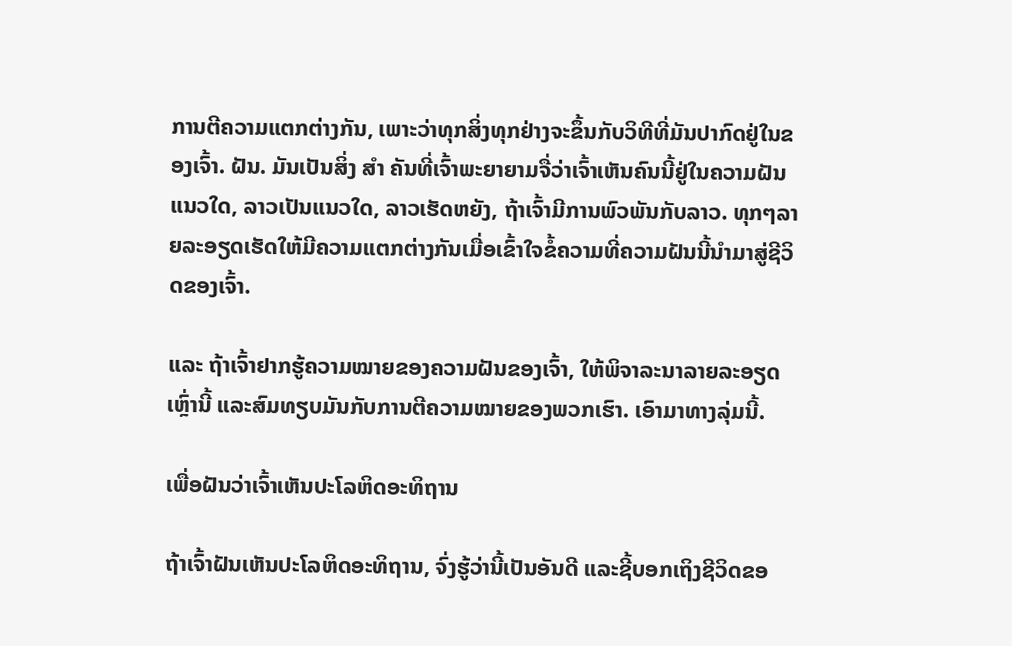ການຕີຄວາມແຕກຕ່າງກັນ, ເພາະວ່າທຸກສິ່ງທຸກຢ່າງຈະຂຶ້ນກັບວິທີທີ່ມັນປາກົດຢູ່ໃນຂອງເຈົ້າ. ຝັນ. ມັນເປັນສິ່ງ ສຳ ຄັນທີ່ເຈົ້າພະຍາຍາມຈື່ວ່າເຈົ້າເຫັນຄົນນີ້ຢູ່ໃນຄວາມຝັນແນວໃດ, ລາວເປັນແນວໃດ, ລາວເຮັດຫຍັງ, ຖ້າເຈົ້າມີການພົວພັນກັບລາວ. ທຸກໆລາຍລະອຽດເຮັດໃຫ້ມີຄວາມແຕກຕ່າງກັນເມື່ອເຂົ້າໃຈຂໍ້ຄວາມທີ່ຄວາມຝັນນີ້ນໍາມາສູ່ຊີວິດຂອງເຈົ້າ.

ແລະ ຖ້າເຈົ້າຢາກຮູ້ຄວາມໝາຍຂອງຄວາມຝັນຂອງເຈົ້າ, ໃຫ້ພິຈາລະນາລາຍລະອຽດເຫຼົ່ານີ້ ແລະສົມທຽບມັນກັບການຕີຄວາມໝາຍຂອງພວກເຮົາ. ເອົາມາທາງລຸ່ມນີ້.

ເພື່ອຝັນວ່າເຈົ້າເຫັນປະໂລຫິດອະທິຖານ

ຖ້າເຈົ້າຝັນເຫັນປະໂລຫິດອະທິຖານ, ຈົ່ງຮູ້ວ່ານີ້ເປັນອັນດີ ແລະຊີ້ບອກເຖິງຊີວິດຂອ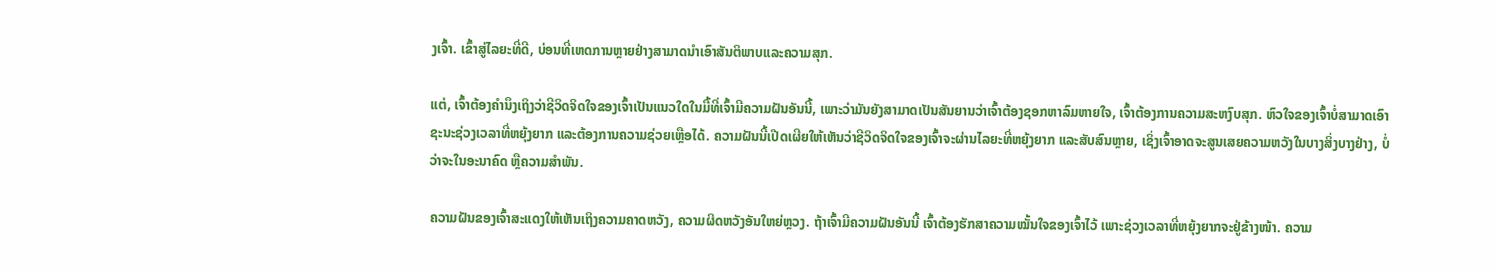ງເຈົ້າ. ເຂົ້າສູ່ໄລຍະທີ່ດີ, ບ່ອນທີ່ເຫດການຫຼາຍຢ່າງສາມາດນໍາເອົາສັນຕິພາບແລະຄວາມສຸກ.

ແຕ່, ເຈົ້າຕ້ອງຄຳນຶງເຖິງວ່າຊີວິດຈິດໃຈຂອງເຈົ້າເປັນແນວໃດໃນມື້ທີ່ເຈົ້າມີຄວາມຝັນອັນນີ້, ເພາະວ່າມັນຍັງສາມາດເປັນສັນຍານວ່າເຈົ້າຕ້ອງຊອກຫາລົມຫາຍໃຈ, ເຈົ້າຕ້ອງການຄວາມສະຫງົບສຸກ. ຫົວໃຈຂອງເຈົ້າບໍ່ສາມາດເອົາຊະນະຊ່ວງເວລາທີ່ຫຍຸ້ງຍາກ ແລະຕ້ອງການຄວາມຊ່ວຍເຫຼືອໄດ້. ຄວາມຝັນນີ້ເປີດເຜີຍໃຫ້ເຫັນວ່າຊີວິດຈິດໃຈຂອງເຈົ້າຈະຜ່ານໄລຍະທີ່ຫຍຸ້ງຍາກ ແລະສັບສົນຫຼາຍ, ເຊິ່ງເຈົ້າອາດຈະສູນເສຍຄວາມຫວັງໃນບາງສິ່ງບາງຢ່າງ, ບໍ່ວ່າຈະໃນອະນາຄົດ ຫຼືຄວາມສໍາພັນ.

ຄວາມຝັນຂອງເຈົ້າສະແດງໃຫ້ເຫັນເຖິງຄວາມຄາດຫວັງ, ຄວາມຜິດຫວັງອັນໃຫຍ່ຫຼວງ. ຖ້າເຈົ້າມີຄວາມຝັນອັນນີ້ ເຈົ້າຕ້ອງຮັກສາຄວາມໝັ້ນໃຈຂອງເຈົ້າໄວ້ ເພາະຊ່ວງເວລາທີ່ຫຍຸ້ງຍາກຈະຢູ່ຂ້າງໜ້າ. ຄວາມ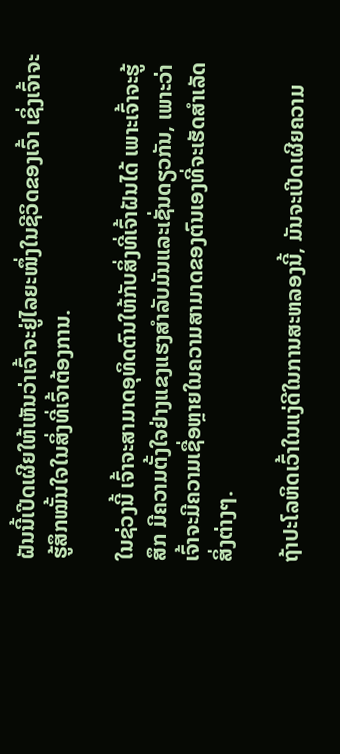ຝັນນີ້ເປີດເຜີຍໃຫ້ເຫັນວ່າເຈົ້າຈະຢູ່ໄລຍະໜຶ່ງໃນຊີວິດຂອງເຈົ້າ ເຊິ່ງເຈົ້າຈະຮູ້ສຶກໝັ້ນໃຈໃນສິ່ງທີ່ເຈົ້າຕ້ອງການ.

ໃນຊ່ວງນີ້ ເຈົ້າຈະສາມາດອຸທິດຕົນໃຫ້ກັບສິ່ງທີ່ເຈົ້າຝັນໄດ້ ເພາະເຈົ້າຈະຮູ້ສຶກ ມີຄວາມຕັ້ງໃຈຢ່າງແຂງແຮງສໍາລັບມັນແລະເຊັ່ນດຽວກັນ, ເພາະວ່າເຈົ້າຈະມີຄວາມເຊື່ອຫຼາຍໃນຄວາມສາມາດຂອງຕົນເອງທີ່ຈະເຮັດສໍາເລັດສິ່ງຕ່າງໆ.

ຖ້າປະໂລຫິດເວົ້າໃນແງ່ດີໃນການສະຫລອງນີ້, ມັນຈະເປີດເຜີຍຄວາມ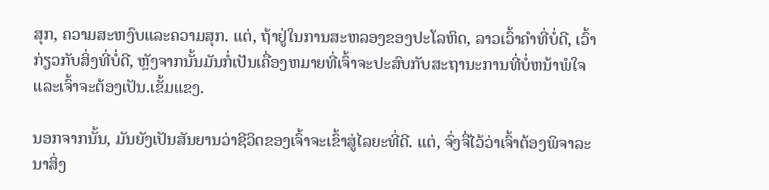ສຸກ, ຄວາມສະຫງົບແລະຄວາມສຸກ. ແຕ່, ຖ້າຢູ່ໃນການສະຫລອງຂອງປະໂລຫິດ, ລາວເວົ້າຄໍາທີ່ບໍ່ດີ, ເວົ້າກ່ຽວກັບສິ່ງທີ່ບໍ່ດີ, ຫຼັງຈາກນັ້ນມັນກໍ່ເປັນເຄື່ອງຫມາຍທີ່ເຈົ້າຈະປະສົບກັບສະຖານະການທີ່ບໍ່ຫນ້າພໍໃຈແລະເຈົ້າຈະຕ້ອງເປັນ.ເຂັ້ມແຂງ.

ນອກຈາກນັ້ນ, ມັນຍັງເປັນສັນຍານວ່າຊີວິດຂອງເຈົ້າຈະເຂົ້າສູ່ໄລຍະທີ່ດີ. ແຕ່, ຈົ່ງຈື່ໄວ້ວ່າເຈົ້າຕ້ອງພິຈາລະນາສິ່ງ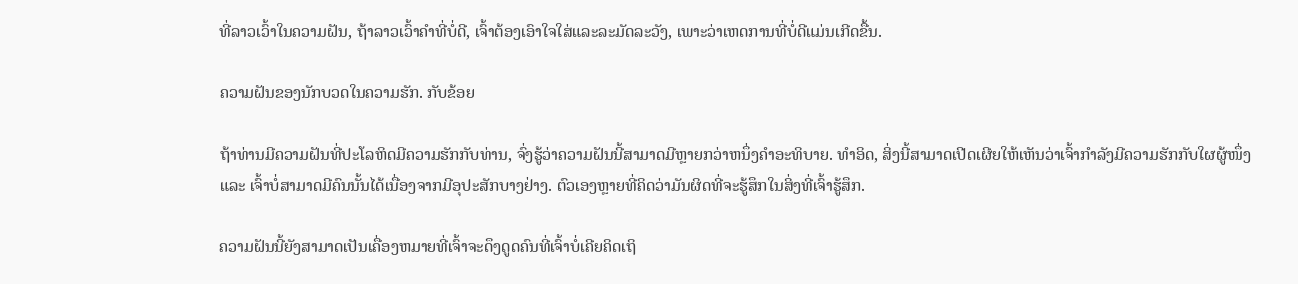ທີ່ລາວເວົ້າໃນຄວາມຝັນ, ຖ້າລາວເວົ້າຄໍາທີ່ບໍ່ດີ, ເຈົ້າຕ້ອງເອົາໃຈໃສ່ແລະລະມັດລະວັງ, ເພາະວ່າເຫດການທີ່ບໍ່ດີແມ່ນເກີດຂື້ນ.

ຄວາມຝັນຂອງນັກບວດໃນຄວາມຮັກ. ກັບຂ້ອຍ

ຖ້າທ່ານມີຄວາມຝັນທີ່ປະໂລຫິດມີຄວາມຮັກກັບທ່ານ, ຈົ່ງຮູ້ວ່າຄວາມຝັນນີ້ສາມາດມີຫຼາຍກວ່າຫນຶ່ງຄໍາອະທິບາຍ. ທຳອິດ, ສິ່ງນີ້ສາມາດເປີດເຜີຍໃຫ້ເຫັນວ່າເຈົ້າກຳລັງມີຄວາມຮັກກັບໃຜຜູ້ໜຶ່ງ ແລະ ເຈົ້າບໍ່ສາມາດມີຄົນນັ້ນໄດ້ເນື່ອງຈາກມີອຸປະສັກບາງຢ່າງ. ຕົວເອງຫຼາຍທີ່ຄິດວ່າມັນຜິດທີ່ຈະຮູ້ສຶກໃນສິ່ງທີ່ເຈົ້າຮູ້ສຶກ.

ຄວາມຝັນນີ້ຍັງສາມາດເປັນເຄື່ອງຫມາຍທີ່ເຈົ້າຈະດຶງດູດຄົນທີ່ເຈົ້າບໍ່ເຄີຍຄິດເຖິ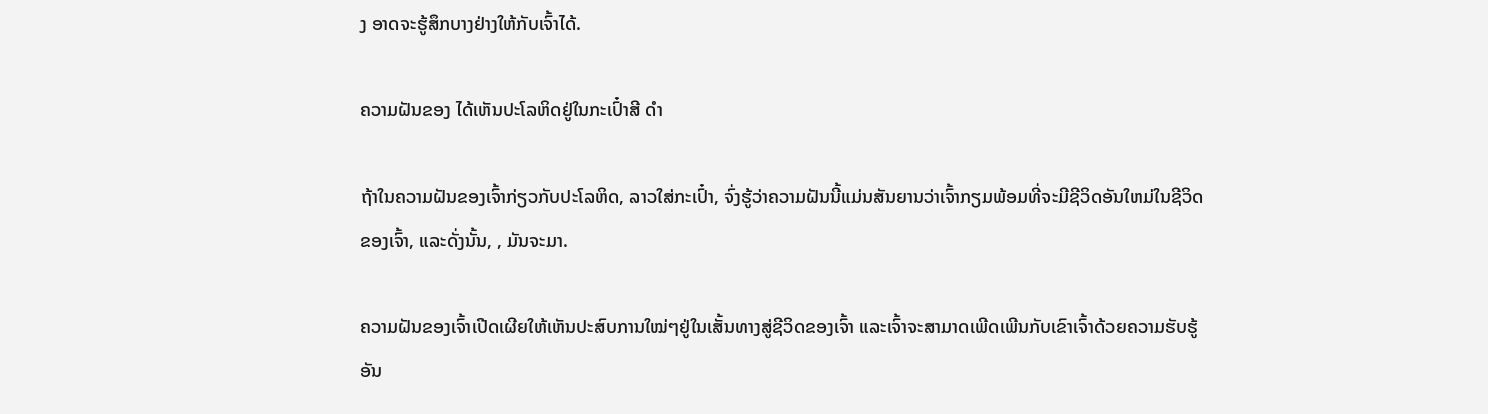ງ ອາດຈະຮູ້ສຶກບາງຢ່າງໃຫ້ກັບເຈົ້າໄດ້.

ຄວາມຝັນຂອງ ໄດ້ເຫັນປະໂລຫິດຢູ່ໃນກະເປົ໋າສີ ດຳ

ຖ້າໃນຄວາມຝັນຂອງເຈົ້າກ່ຽວກັບປະໂລຫິດ, ລາວໃສ່ກະເປົ໋າ, ຈົ່ງຮູ້ວ່າຄວາມຝັນນີ້ແມ່ນສັນຍານວ່າເຈົ້າກຽມພ້ອມທີ່ຈະມີຊີວິດອັນໃຫມ່ໃນຊີວິດຂອງເຈົ້າ, ແລະດັ່ງນັ້ນ, , ມັນຈະມາ.

ຄວາມຝັນຂອງເຈົ້າເປີດເຜີຍໃຫ້ເຫັນປະສົບການໃໝ່ໆຢູ່ໃນເສັ້ນທາງສູ່ຊີວິດຂອງເຈົ້າ ແລະເຈົ້າຈະສາມາດເພີດເພີນກັບເຂົາເຈົ້າດ້ວຍຄວາມຮັບຮູ້ອັນ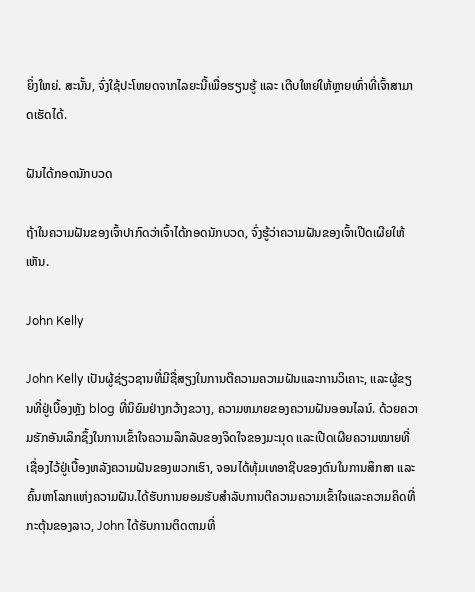ຍິ່ງໃຫຍ່. ສະນັ້ນ, ຈົ່ງໃຊ້ປະໂຫຍດຈາກໄລຍະນີ້ເພື່ອຮຽນຮູ້ ແລະ ເຕີບໃຫຍ່ໃຫ້ຫຼາຍເທົ່າທີ່ເຈົ້າສາມາດເຮັດໄດ້.

ຝັນໄດ້ກອດນັກບວດ

ຖ້າໃນຄວາມຝັນຂອງເຈົ້າປາກົດວ່າເຈົ້າໄດ້ກອດນັກບວດ, ຈົ່ງຮູ້ວ່າຄວາມຝັນຂອງເຈົ້າເປີດເຜີຍໃຫ້ເຫັນ.

John Kelly

John Kelly ເປັນຜູ້ຊ່ຽວຊານທີ່ມີຊື່ສຽງໃນການຕີຄວາມຄວາມຝັນແລະການວິເຄາະ, ແລະຜູ້ຂຽນທີ່ຢູ່ເບື້ອງຫຼັງ blog ທີ່ນິຍົມຢ່າງກວ້າງຂວາງ, ຄວາມຫມາຍຂອງຄວາມຝັນອອນໄລນ໌. ດ້ວຍຄວາມຮັກອັນເລິກຊຶ້ງໃນການເຂົ້າໃຈຄວາມລຶກລັບຂອງຈິດໃຈຂອງມະນຸດ ແລະເປີດເຜີຍຄວາມໝາຍທີ່ເຊື່ອງໄວ້ຢູ່ເບື້ອງຫລັງຄວາມຝັນຂອງພວກເຮົາ, ຈອນໄດ້ທຸ້ມເທອາຊີບຂອງຕົນໃນການສຶກສາ ແລະ ຄົ້ນຫາໂລກແຫ່ງຄວາມຝັນ.ໄດ້ຮັບການຍອມຮັບສໍາລັບການຕີຄວາມຄວາມເຂົ້າໃຈແລະຄວາມຄິດທີ່ກະຕຸ້ນຂອງລາວ, John ໄດ້ຮັບການຕິດຕາມທີ່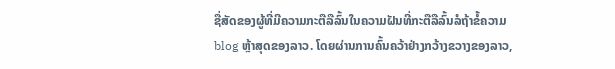ຊື່ສັດຂອງຜູ້ທີ່ມີຄວາມກະຕືລືລົ້ນໃນຄວາມຝັນທີ່ກະຕືລືລົ້ນລໍຖ້າຂໍ້ຄວາມ blog ຫຼ້າສຸດຂອງລາວ. ໂດຍຜ່ານການຄົ້ນຄວ້າຢ່າງກວ້າງຂວາງຂອງລາວ,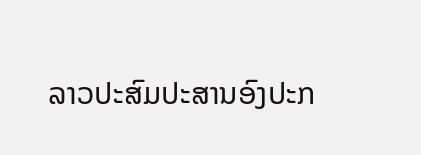ລາວປະສົມປະສານອົງປະກ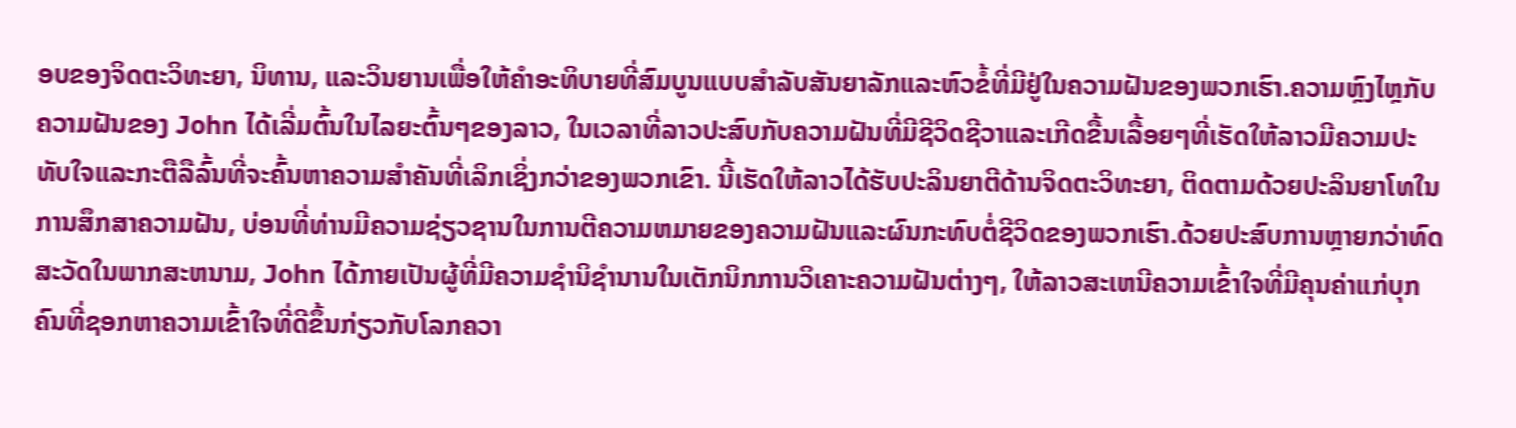ອບຂອງຈິດຕະວິທະຍາ, ນິທານ, ແລະວິນຍານເພື່ອໃຫ້ຄໍາອະທິບາຍທີ່ສົມບູນແບບສໍາລັບສັນຍາລັກແລະຫົວຂໍ້ທີ່ມີຢູ່ໃນຄວາມຝັນຂອງພວກເຮົາ.ຄວາມຫຼົງໄຫຼກັບຄວາມຝັນຂອງ John ໄດ້ເລີ່ມຕົ້ນໃນໄລຍະຕົ້ນໆຂອງລາວ, ໃນເວລາທີ່ລາວປະສົບກັບຄວາມຝັນທີ່ມີຊີວິດຊີວາແລະເກີດຂື້ນເລື້ອຍໆທີ່ເຮັດໃຫ້ລາວມີຄວາມປະທັບໃຈແລະກະຕືລືລົ້ນທີ່ຈະຄົ້ນຫາຄວາມສໍາຄັນທີ່ເລິກເຊິ່ງກວ່າຂອງພວກເຂົາ. ນີ້ເຮັດໃຫ້ລາວໄດ້ຮັບປະລິນຍາຕີດ້ານຈິດຕະວິທະຍາ, ຕິດຕາມດ້ວຍປະລິນຍາໂທໃນການສຶກສາຄວາມຝັນ, ບ່ອນທີ່ທ່ານມີຄວາມຊ່ຽວຊານໃນການຕີຄວາມຫມາຍຂອງຄວາມຝັນແລະຜົນກະທົບຕໍ່ຊີວິດຂອງພວກເຮົາ.ດ້ວຍປະສົບການຫຼາຍກວ່າທົດສະວັດໃນພາກສະຫນາມ, John ໄດ້ກາຍເປັນຜູ້ທີ່ມີຄວາມຊໍານິຊໍານານໃນເຕັກນິກການວິເຄາະຄວາມຝັນຕ່າງໆ, ໃຫ້ລາວສະເຫນີຄວາມເຂົ້າໃຈທີ່ມີຄຸນຄ່າແກ່ບຸກຄົນທີ່ຊອກຫາຄວາມເຂົ້າໃຈທີ່ດີຂຶ້ນກ່ຽວກັບໂລກຄວາ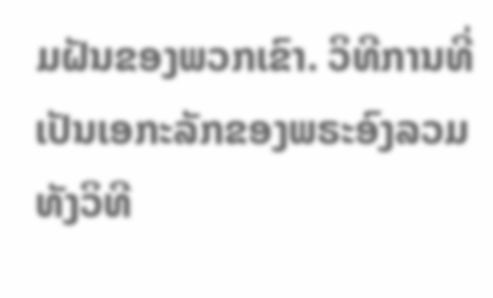ມຝັນຂອງພວກເຂົາ. ວິທີການທີ່ເປັນເອກະລັກຂອງພຣະອົງລວມທັງວິທີ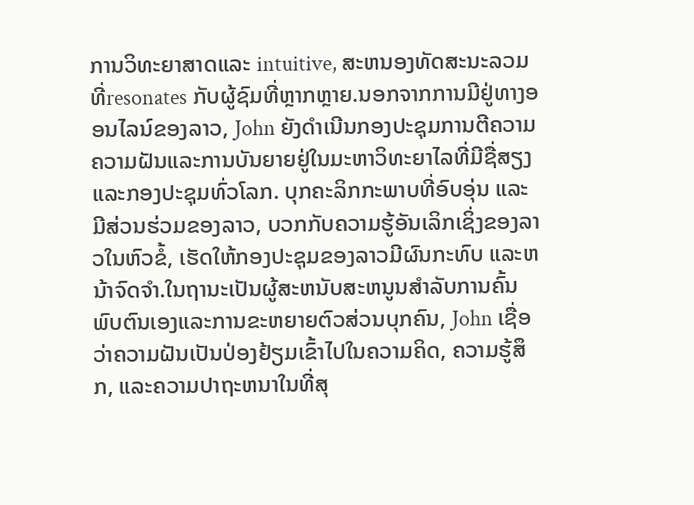ການວິທະຍາສາດແລະ intuitive, ສະຫນອງທັດສະນະລວມທີ່resonates ກັບຜູ້ຊົມທີ່ຫຼາກຫຼາຍ.ນອກຈາກການມີຢູ່ທາງອອນໄລນ໌ຂອງລາວ, John ຍັງດໍາເນີນກອງປະຊຸມການຕີຄວາມຄວາມຝັນແລະການບັນຍາຍຢູ່ໃນມະຫາວິທະຍາໄລທີ່ມີຊື່ສຽງແລະກອງປະຊຸມທົ່ວໂລກ. ບຸກຄະລິກກະພາບທີ່ອົບອຸ່ນ ແລະ ມີສ່ວນຮ່ວມຂອງລາວ, ບວກກັບຄວາມຮູ້ອັນເລິກເຊິ່ງຂອງລາວໃນຫົວຂໍ້, ເຮັດໃຫ້ກອງປະຊຸມຂອງລາວມີຜົນກະທົບ ແລະຫນ້າຈົດຈໍາ.ໃນຖານະເປັນຜູ້ສະຫນັບສະຫນູນສໍາລັບການຄົ້ນພົບຕົນເອງແລະການຂະຫຍາຍຕົວສ່ວນບຸກຄົນ, John ເຊື່ອວ່າຄວາມຝັນເປັນປ່ອງຢ້ຽມເຂົ້າໄປໃນຄວາມຄິດ, ຄວາມຮູ້ສຶກ, ແລະຄວາມປາຖະຫນາໃນທີ່ສຸ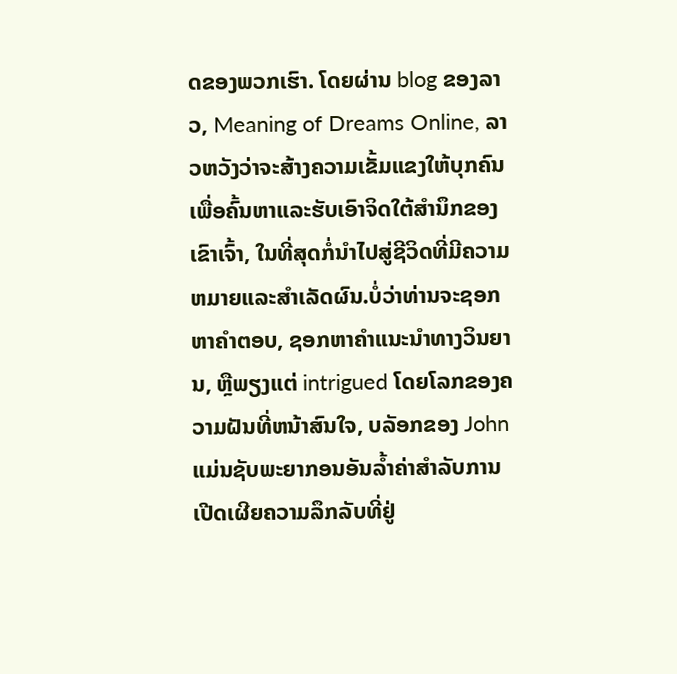ດຂອງພວກເຮົາ. ໂດຍຜ່ານ blog ຂອງລາວ, Meaning of Dreams Online, ລາວຫວັງວ່າຈະສ້າງຄວາມເຂັ້ມແຂງໃຫ້ບຸກຄົນເພື່ອຄົ້ນຫາແລະຮັບເອົາຈິດໃຕ້ສໍານຶກຂອງເຂົາເຈົ້າ, ໃນທີ່ສຸດກໍ່ນໍາໄປສູ່ຊີວິດທີ່ມີຄວາມຫມາຍແລະສໍາເລັດຜົນ.ບໍ່ວ່າທ່ານຈະຊອກຫາຄໍາຕອບ, ຊອກຫາຄໍາແນະນໍາທາງວິນຍານ, ຫຼືພຽງແຕ່ intrigued ໂດຍໂລກຂອງຄວາມຝັນທີ່ຫນ້າສົນໃຈ, ບລັອກຂອງ John ແມ່ນຊັບພະຍາກອນອັນລ້ຳຄ່າສໍາລັບການເປີດເຜີຍຄວາມລຶກລັບທີ່ຢູ່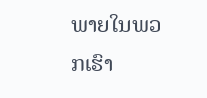ພາຍໃນພວກເຮົາ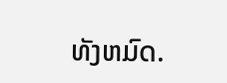ທັງຫມົດ.